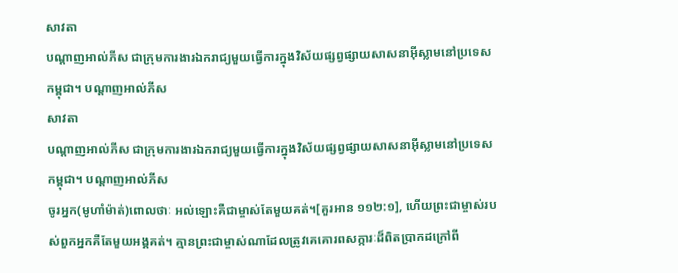សាវតា
បណ្ដាញអាល់ភីស ជាក្រុមការងារឯករាជ្យមួយធ្វើការក្នុងវិស័យផ្សព្វផ្សាយសាសនាអ៊ីស្លាមនៅប្រទេសកម្ពុជា។ បណ្ដាញអាល់ភីស
សាវតា
បណ្ដាញអាល់ភីស ជាក្រុមការងារឯករាជ្យមួយធ្វើការក្នុងវិស័យផ្សព្វផ្សាយសាសនាអ៊ីស្លាមនៅប្រទេសកម្ពុជា។ បណ្ដាញអាល់ភីស
ចូរអ្នក(មូហាំម៉ាត់)ពោលថាៈ អល់ឡោះគឺជាម្ចាស់តែមួយគត់។[គួរអាន ១១២:១], ហើយព្រះជាម្ចាស់របស់ពួកអ្នកគឺតែមួយអង្គគត់។ គ្មានព្រះជាម្ចាស់ណាដែលត្រូវគេគោរពសក្ការៈដ៏ពិតប្រាកដក្រៅពី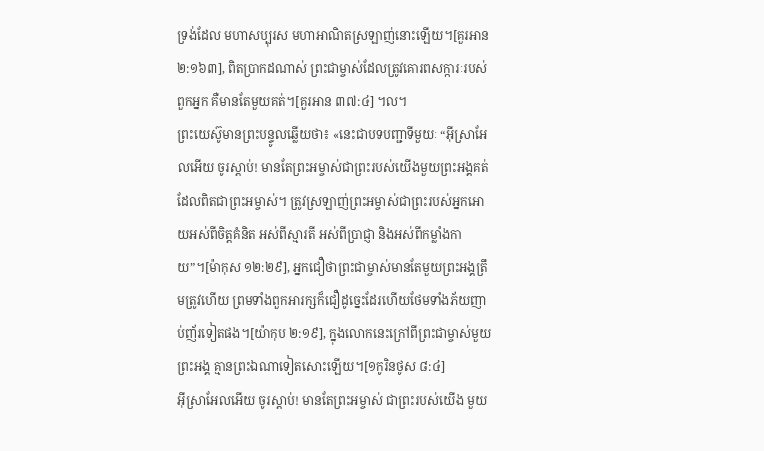ទ្រង់ដែល មហាសប្បុរស មហាអាណិតស្រឡាញ់នោះឡើយ។[គួរអាន ២:១៦៣], ពិតប្រាកដណាស់ ព្រះជាម្ចាស់ដែលត្រូវគោរពសក្ការៈរបស់ពួកអ្នក គឺមានតែមួយគត់។[គួរអាន ៣៧:៤] ។ល។
ព្រះយេស៊ូមានព្រះបន្ទូលឆ្លើយថា៖ «នេះជាបទបញ្ជាទីមួយៈ “អ៊ីស្រាអែលអើយ ចូរស្ដាប់! មានតែព្រះអម្ចាស់ជាព្រះរបស់យើងមួយព្រះអង្គគត់ ដែលពិតជាព្រះអម្ចាស់។ ត្រូវស្រឡាញ់ព្រះអម្ចាស់ជាព្រះរបស់អ្នកអោយអស់ពីចិត្តគំនិត អស់ពីស្មារតី អស់ពីប្រាជ្ញា និងអស់ពីកម្លាំងកាយ”។[ម៉ាកុស ១២:២៩], អ្នកជឿថាព្រះជាម្ចាស់មានតែមួយព្រះអង្គត្រឹមត្រូវហើយ ព្រមទាំងពួកអារក្សក៏ជឿដូច្នេះដែរហើយថែមទាំងភ័យញាប់ញ័រទៀតផង។[យ៉ាកុប ២:១៩], ក្នុងលោកនេះក្រៅពីព្រះជាម្ចាស់មួយព្រះអង្គ គ្មានព្រះឯណាទៀតសោះឡើយ។[១កូរិនថូស ៨:៤]
អ៊ីស្រាអែលអើយ ចូរស្ដាប់! មានតែព្រះអម្ចាស់ ជាព្រះរបស់យើង មួយ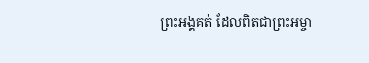ព្រះអង្គគត់ ដែលពិតជាព្រះអម្ចា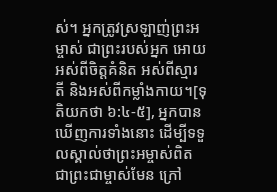ស់។ អ្នកត្រូវស្រឡាញ់ព្រះអម្ចាស់ ជាព្រះរបស់អ្នក អោយអស់ពីចិត្តគំនិត អស់ពីស្មារតី និងអស់ពីកម្លាំងកាយ។[ទុតិយកថា ៦:៤-៥], អ្នកបានឃើញការទាំងនោះ ដើម្បីទទួលស្គាល់ថាព្រះអម្ចាស់ពិតជាព្រះជាម្ចាស់មែន ក្រៅ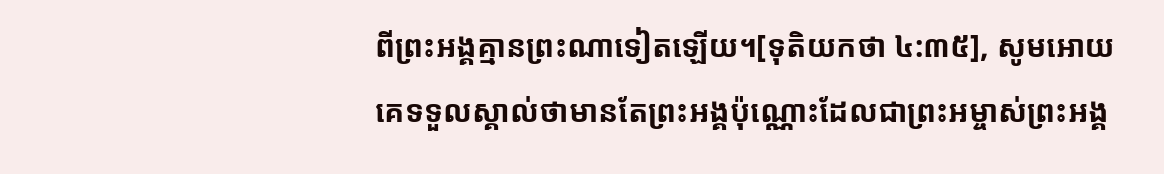ពីព្រះអង្គគ្មានព្រះណាទៀតឡើយ។[ទុតិយកថា ៤:៣៥], សូមអោយគេទទួលស្គាល់ថាមានតែព្រះអង្គប៉ុណ្ណោះដែលជាព្រះអម្ចាស់ព្រះអង្គ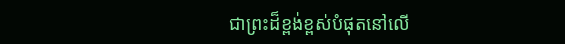ជាព្រះដ៏ខ្ពង់ខ្ពស់បំផុតនៅលើ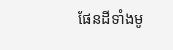ផែនដីទាំងមូ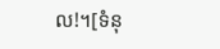ល!។[ទំនុ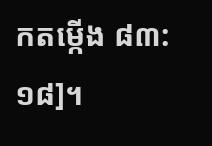កតម្កើង ៨៣:១៨]។